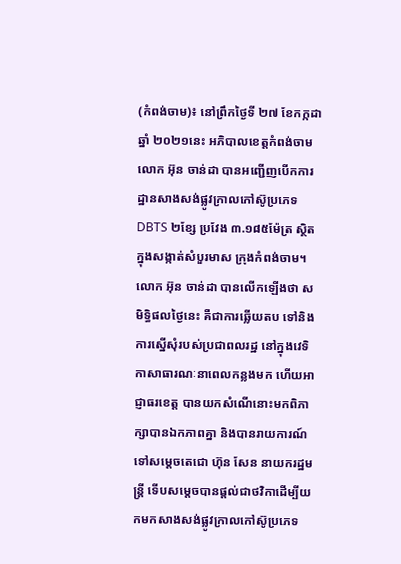(កំពង់ចាម)៖ នៅព្រឹកថ្ងៃទី ២៧ ខែកក្កដាឆ្នាំ ២០២១នេះ អភិបាលខេត្តកំពង់ចាម លោក អ៊ុន ចាន់ដា បានអញ្ជើញបើកការដ្ឋានសាងសង់ផ្លូវក្រាលកៅស៊ូប្រភេទ DBTS ២ខ្សែ ប្រវែង ៣.១៨៥ម៉ែត្រ ស្ថិតក្នុងសង្កាត់សំបួរមាស ក្រុងកំពង់ចាម។
លោក អ៊ុន ចាន់ដា បានលើកឡើងថា សមិទ្ធិផលថ្ងៃនេះ គឺជាការឆ្លើយតប ទៅនិងការស្នើសុំរបស់ប្រជាពលរដ្ឋ នៅក្នុងវេទិកាសាធារណៈនាពេលកន្លងមក ហើយអាជ្ញាធរខេត្ត បានយកសំណើនោះមកពិភាក្សាបានឯកភាពគ្នា និងបានរាយការណ៍ទៅសម្ដេចតេជោ ហ៊ុន សែន នាយករដ្ឋមន្ត្រី ទើបសម្ដេចបានផ្ដល់ជាថវិកាដើម្បីយកមកសាងសង់ផ្លូវក្រាលកៅស៊ូប្រភេទ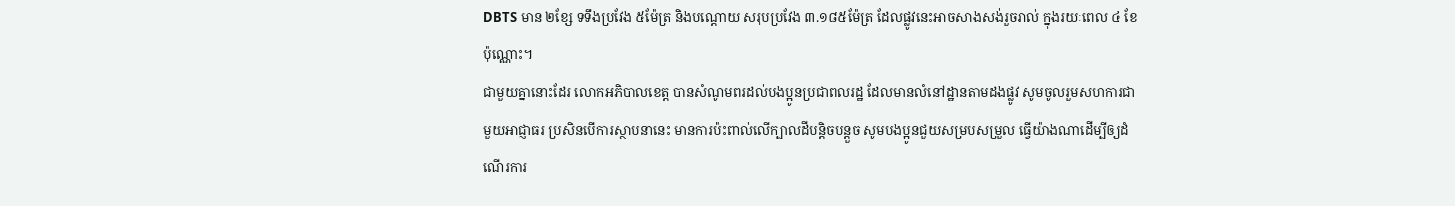DBTS មាន ២ខ្សែ ទទឹងប្រវែង ៥ម៉ែត្រ និងបណ្តោយ សរុបប្រវែង ៣.១៨៥ម៉ែត្រ ដែលផ្លូវនេះអាចសាងសង់រួចរាល់ ក្នុងរយៈពេល ៤ ខែប៉ុណ្ណោះ។
ជាមួយគ្នានោះដែរ លោកអភិបាលខេត្ត បានសំណូមពរដល់បងប្អូនប្រជាពលរដ្ឋ ដែលមានលំនៅដ្ឋានតាមដងផ្លូវ សូមចូលរួមសហការជាមួយអាជ្ញាធរ ប្រសិនបើការស្ថាបនានេះ មានការប៉ះពាល់លើក្បាលដីបន្តិចបន្តួច សូមបងប្អូនជួយសម្របសម្រួល ធ្វើយ៉ាងណាដើម្បីឲ្យដំណើរការ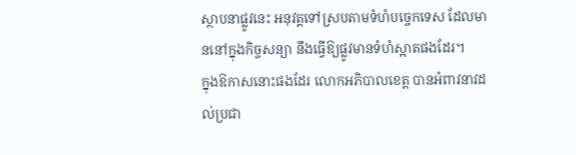ស្ថាបនាផ្លូវនេះ អនុវត្តទៅស្របតាមទំហំបច្ចេកទេស ដែលមាននៅក្នុងកិច្ចសន្យា នឹងធ្វើឱ្យផ្លូវមានទំហំស្អាតផងដែរ។
ក្នុងឱកាសនោះផងដែរ លោកអភិបាលខេត្ត បានអំពាវនាវដល់ប្រជា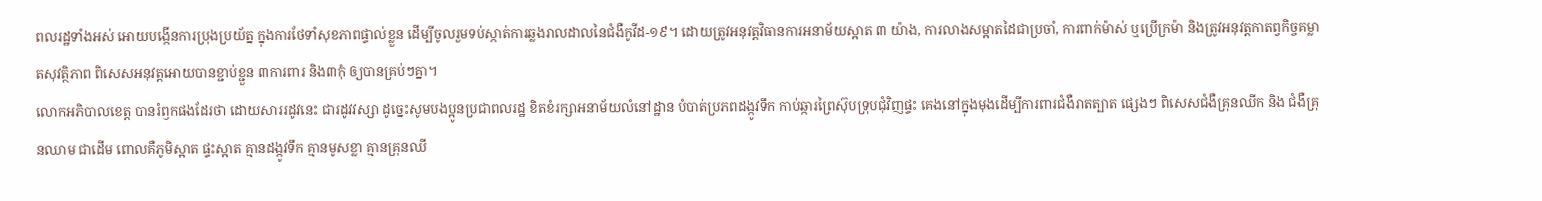ពលរដ្ឋទាំងអស់ អោយបង្កើនការប្រុងប្រយ័ត្ន ក្នុងការថែទាំសុខភាពផ្ទាល់ខ្លួន ដើម្បីចូលរួមទប់ស្កាត់ការឆ្លងរាលដាលនៃជំងឺកូវីដ-១៩។ ដោយត្រូវអនុវត្តវិធានការអនាម័យស្អាត ៣ យ៉ាង, ការលាងសម្អាតដៃជាប្រចាំ, ការពាក់ម៉ាស់ ឬប្រើក្រម៉ា និងត្រូវអនុវត្តកាតព្វកិច្ចគម្លាតសុវត្ថិភាព ពិសេសអនុវត្តអោយបានខ្ជាប់ខ្ជួន ៣ការពារ និង៣កុំ ឲ្យបានគ្រប់ៗគ្នា។
លោកអភិបាលខេត្ត បានរំឭកផងដែរថា ដោយសាររដូវនេះ ជារដូវវស្សា ដូច្នេះសូមបងប្អូនប្រជាពលរដ្ឋ ខិតខំរក្សាអនាម័យលំនៅដ្ឋាន បំបាត់ប្រភពដង្កូវទឹក កាប់ឆ្ការព្រៃស៊ុបទ្រុបជុំវិញផ្ទះ គេងនៅក្នុងមុងដើម្បីការពារជំងឺរាតត្បាត ផ្សេងៗ ពិសេសជំងឺគ្រុនឈីក និង ជំងឺគ្រុនឈាម ជាដើម ពោលគឺភូមិស្អាត ផ្ទះស្អាត គ្មានដង្កូវទឹក គ្មានមូសខ្លា គ្មានគ្រុនឈី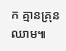ក គ្មានគ្រុនឈាម៕